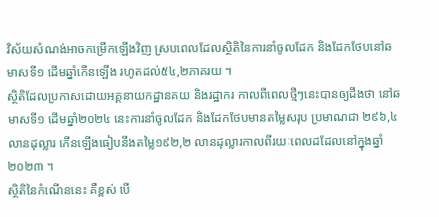វិស័យសំណង់អាចកម្រើកឡើងវិញ ស្របពេលដែលស្ថិតិនៃការនាំចូលដែក និងដែកថែបនៅឆមាសទី១ ដើមឆ្នាំកើនឡើង រហូតដល់៥៤,២ភាគរយ ។
ស្ថិតិដែលប្រកាសដោយអគ្គនាយកដ្ឋានគយ និងរដ្ឋាករ កាលពីពេលថ្មីៗនេះបានឲ្យដឹងថា នៅឆមាសទី១ ដើមឆ្នាំ២០២៤ នេះការនាំចូលដែក និងដែកថែបមានតម្លៃសរុប ប្រមាណជា ២៩៦,៤ លានដុល្លារ កើនឡើងធៀបនឹងតម្លៃ១៩២,២ លានដុល្លារកាលពីរយៈពេលដដែលនៅក្នុងឆ្នាំ២០២៣ ។
ស្ថិតិនៃកំណើននេះ គឺខ្ពស់ បើ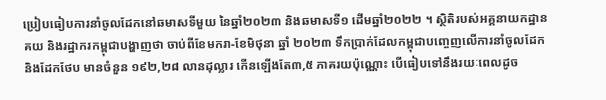ប្រៀបធៀបការនាំចូលដែកនៅឆមាសទីមួយ នៃឆ្នាំ២០២៣ និងឆមាសទី១ ដើមឆ្នាំ២០២២ ។ ស្ថិតិរបស់អគ្គនាយកដ្ឋានគយ និងរដ្ឋាករកម្ពុជាបង្ហាញថា ចាប់ពីខែមករា-ខែមិថុនា ឆ្នាំ ២០២៣ ទឹកប្រាក់ដែលកម្ពុជាបញ្ចេញលើការនាំចូលដែក និងដែកថែប មានចំនួន ១៩២,២៨ លានដុល្លារ កើនឡើងតែ៣,៥ ភាគរយប៉ុណ្ណោះ បើធៀបទៅនឹងរយៈពេលដូច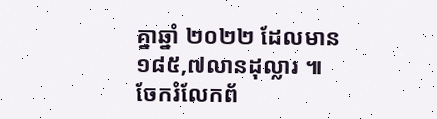គ្នាឆ្នាំ ២០២២ ដែលមាន ១៨៥,៧លានដុល្លារ ៕
ចែករំលែកព័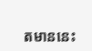តមាននេះ